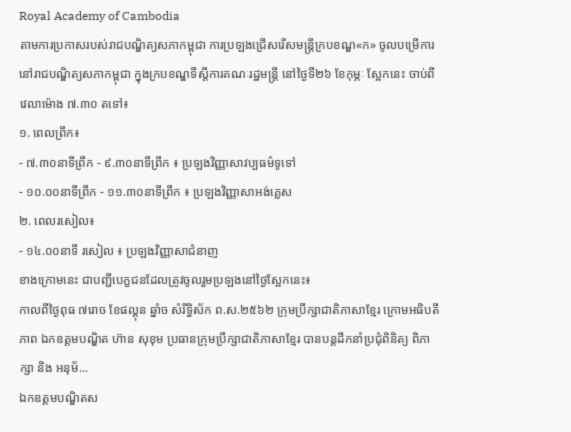Royal Academy of Cambodia
តាមការប្រកាសរបស់រាជបណ្ឌិត្យសភាកម្ពុជា ការប្រឡងជ្រើសរើសមន្ត្រីក្របខណ្ឌ«ក» ចូលបម្រើការនៅរាជបណ្ឌិត្យសភាកម្ពុជា ក្នុងក្របខណ្ឌទីស្តីការគណៈរដ្ឋមន្ត្រី នៅថ្ងៃទី២៦ ខែកុម្ភៈ ស្អែកនេះ ចាប់ពីវេលាម៉ោង ៧.៣០ តទៅ៖
១. ពេលព្រឹក៖
- ៧.៣០នាទីព្រឹក - ៩.៣០នាទីព្រឹក ៖ ប្រឡងវិញ្ញាសាវប្បធម៌ទូទៅ
- ១០.០០នាទីព្រឹក - ១១.៣០នាទីព្រឹក ៖ ប្រឡងវិញ្ញាសាអង់គ្លេស
២. ពេលរសៀល៖
- ១៤.០០នាទី រសៀល ៖ ប្រឡងវិញ្ញាសាជំនាញ
ខាងក្រោមនេះ ជាបញ្ជីបេក្ខជនដែលត្រូវចូលរួមប្រឡងនៅថ្ងៃស្អែកនេះ៖
កាលពីថ្ងៃពុធ ៧រោច ខែផល្គុន ឆ្នាំច សំរឹទ្ធិស័ក ព.ស.២៥៦២ ក្រុមប្រឹក្សាជាតិភាសាខ្មែរ ក្រោមអធិបតីភាព ឯកឧត្តមបណ្ឌិត ហ៊ាន សុខុម ប្រធានក្រុមប្រឹក្សាជាតិភាសាខ្មែរ បានបន្តដឹកនាំប្រជុំពិនិត្យ ពិភាក្សា និង អនុម័...
ឯកឧត្តមបណ្ឌិតស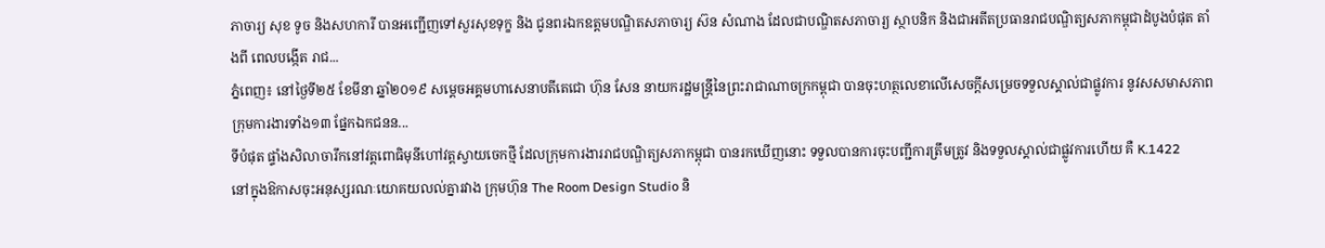ភាចារ្យ សុខ ទូច និងសហការី បានអញ្ជើញទៅសួរសុខទុក្ខ និង ជូនពរឯកឧត្តមបណ្ឌិតសភាចារ្យ ស៊ន សំណាង ដែលជាបណ្ឌិតសភាចារ្យ ស្ថាបនិក និងជាអតីតប្រធានរាជបណ្ឌិត្យសភាកម្ពុជាដំបូងបំផុត តាំងពី ពេលបង្កើត រាជ...
ភ្នំពេញ៖ នៅថ្ងៃទី២៥ ខែមីនា ឆ្នាំ២០១៩ សម្ដេចអគ្គមហាសេនាបតីតេជោ ហ៊ុន សែន នាយករដ្ឋមន្ត្រីនៃព្រះរាជាណាចក្រកម្ពុជា បានចុះហត្ថលេខាលើសេចក្តីសម្រេចទទួលស្គាល់ជាផ្លូវការ នូវសសមាសភាព ក្រុមការងារទាំង១៣ ផ្នែកឯកជនន...
ទីបំផុត ផ្ទាំងសិលាចារឹកនៅវត្តពោធិមុនីហៅវត្តស្វាយចេកថ្មី ដែលក្រុមការងាររាជបណ្ឌិត្យសភាកម្ពុជា បានរកឃើញនោះ ទទួលបានការចុះបញ្ជីការត្រឹមត្រូវ និងទទួលស្គាល់ជាផ្លូវការហើយ គឺ K.1422
នៅក្នុងឱកាសចុះអនុស្សរណៈយោគយលល់គ្នារវាង ក្រុមហ៊ុន The Room Design Studio និ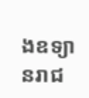ងឧទ្យានរាជ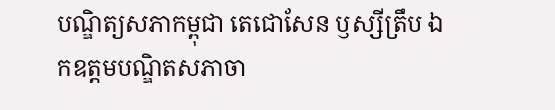បណ្ឌិត្យសភាកម្ពុជា តេជោសែន ឫស្សីត្រឹប ឯកឧត្តមបណ្ឌិតសភាចា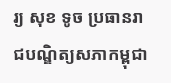រ្យ សុខ ទូច ប្រធានរាជបណ្ឌិត្យសភាកម្ពុជា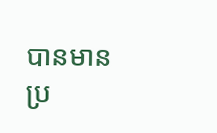បានមានប្រ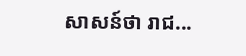សាសន៍ថា រាជ...